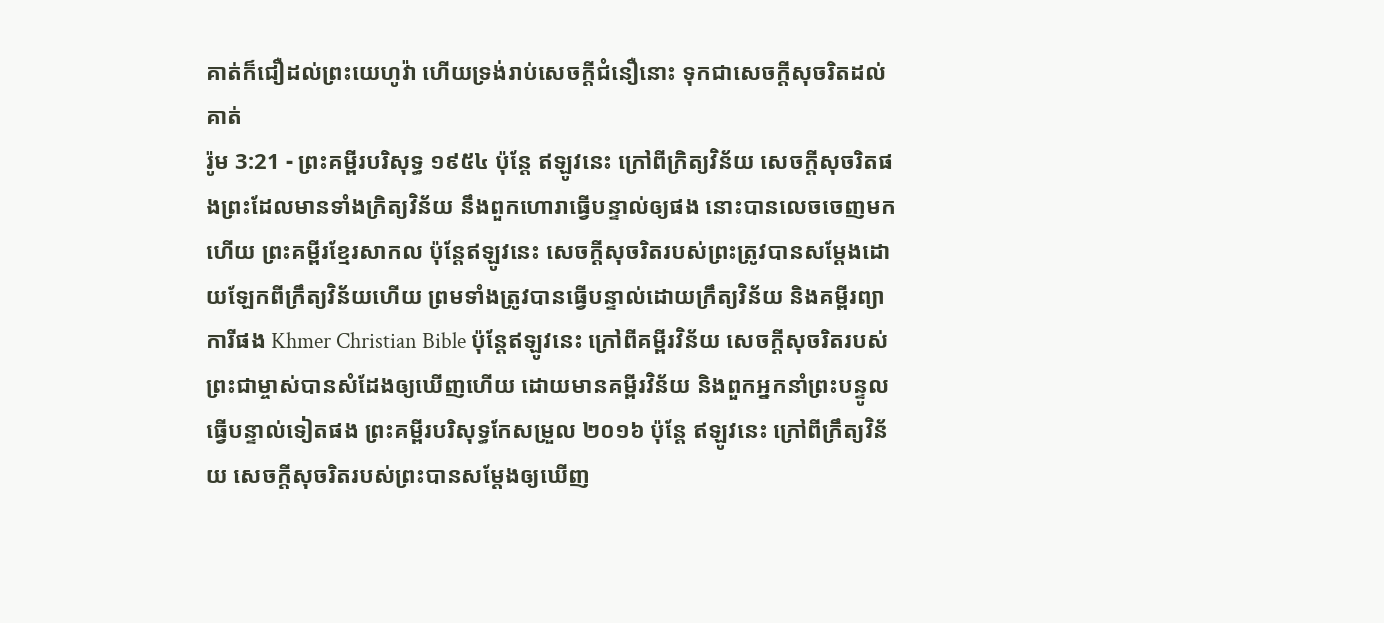គាត់ក៏ជឿដល់ព្រះយេហូវ៉ា ហើយទ្រង់រាប់សេចក្ដីជំនឿនោះ ទុកជាសេចក្ដីសុចរិតដល់គាត់
រ៉ូម 3:21 - ព្រះគម្ពីរបរិសុទ្ធ ១៩៥៤ ប៉ុន្តែ ឥឡូវនេះ ក្រៅពីក្រិត្យវិន័យ សេចក្ដីសុចរិតផងព្រះដែលមានទាំងក្រិត្យវិន័យ នឹងពួកហោរាធ្វើបន្ទាល់ឲ្យផង នោះបានលេចចេញមកហើយ ព្រះគម្ពីរខ្មែរសាកល ប៉ុន្តែឥឡូវនេះ សេចក្ដីសុចរិតរបស់ព្រះត្រូវបានសម្ដែងដោយឡែកពីក្រឹត្យវិន័យហើយ ព្រមទាំងត្រូវបានធ្វើបន្ទាល់ដោយក្រឹត្យវិន័យ និងគម្ពីរព្យាការីផង Khmer Christian Bible ប៉ុន្ដែឥឡូវនេះ ក្រៅពីគម្ពីរវិន័យ សេចក្ដីសុចរិតរបស់ព្រះជាម្ចាស់បានសំដែងឲ្យឃើញហើយ ដោយមានគម្ពីរវិន័យ និងពួកអ្នកនាំព្រះបន្ទូលធ្វើបន្ទាល់ទៀតផង ព្រះគម្ពីរបរិសុទ្ធកែសម្រួល ២០១៦ ប៉ុន្តែ ឥឡូវនេះ ក្រៅពីក្រឹត្យវិន័យ សេចក្តីសុចរិតរបស់ព្រះបានសម្ដែងឲ្យឃើញ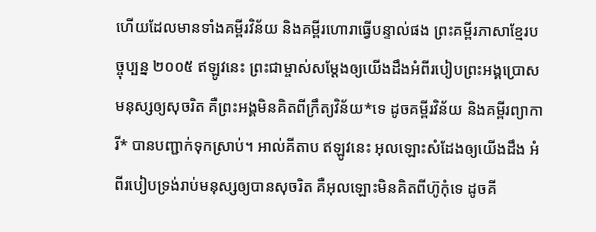ហើយដែលមានទាំងគម្ពីរវិន័យ និងគម្ពីរហោរាធ្វើបន្ទាល់ផង ព្រះគម្ពីរភាសាខ្មែរបច្ចុប្បន្ន ២០០៥ ឥឡូវនេះ ព្រះជាម្ចាស់សម្តែងឲ្យយើងដឹងអំពីរបៀបព្រះអង្គប្រោសមនុស្សឲ្យសុចរិត គឺព្រះអង្គមិនគិតពីក្រឹត្យវិន័យ*ទេ ដូចគម្ពីរវិន័យ និងគម្ពីរព្យាការី* បានបញ្ជាក់ទុកស្រាប់។ អាល់គីតាប ឥឡូវនេះ អុលឡោះសំដែងឲ្យយើងដឹង អំពីរបៀបទ្រង់រាប់មនុស្សឲ្យបានសុចរិត គឺអុលឡោះមិនគិតពីហ៊ូកុំទេ ដូចគី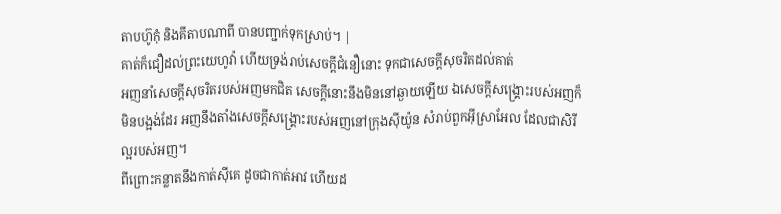តាបហ៊ូកុំ និងគីតាបណាពី បានបញ្ជាក់ទុកស្រាប់។ |
គាត់ក៏ជឿដល់ព្រះយេហូវ៉ា ហើយទ្រង់រាប់សេចក្ដីជំនឿនោះ ទុកជាសេចក្ដីសុចរិតដល់គាត់
អញនាំសេចក្ដីសុចរិតរបស់អញមកជិត សេចក្ដីនោះនឹងមិននៅឆ្ងាយឡើយ ឯសេចក្ដីសង្គ្រោះរបស់អញក៏មិនបង្អង់ដែរ អញនឹងតាំងសេចក្ដីសង្គ្រោះរបស់អញនៅក្រុងស៊ីយ៉ូន សំរាប់ពួកអ៊ីស្រាអែល ដែលជាសិរីល្អរបស់អញ។
ពីព្រោះកន្លាតនឹងកាត់ស៊ីគេ ដូចជាកាត់អាវ ហើយដ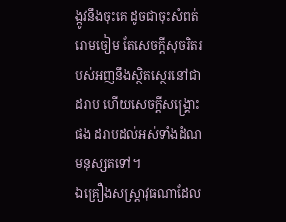ង្កូវនឹងចុះគេ ដូចជាចុះសំពត់រោមចៀម តែសេចក្ដីសុចរិតរបស់អញនឹងស្ថិតស្ថេរនៅជាដរាប ហើយសេចក្ដីសង្គ្រោះផង ដរាបដល់អស់ទាំងដំណមនុស្សតទៅ។
ឯគ្រឿងសស្ត្រាវុធណាដែល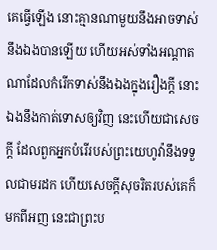គេធ្វើឡើង នោះគ្មានណាមួយនឹងអាចទាស់នឹងឯងបានឡើយ ហើយអស់ទាំងអណ្តាតណាដែលកំរើកទាស់នឹងឯងក្នុងរឿងក្តី នោះឯងនឹងកាត់ទោសឲ្យវិញ នេះហើយជាសេចក្ដី ដែលពួកអ្នកបំរើរបស់ព្រះយេហូវ៉ានឹងទទួលជាមរដក ហើយសេចក្ដីសុចរិតរបស់គេក៏មកពីអញ នេះជាព្រះប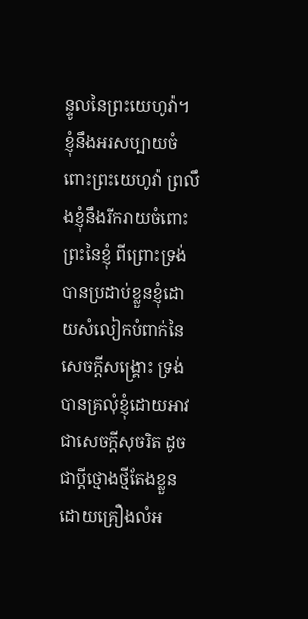ន្ទូលនៃព្រះយេហូវ៉ា។
ខ្ញុំនឹងអរសប្បាយចំពោះព្រះយេហូវ៉ា ព្រលឹងខ្ញុំនឹងរីករាយចំពោះព្រះនៃខ្ញុំ ពីព្រោះទ្រង់បានប្រដាប់ខ្លួនខ្ញុំដោយសំលៀកបំពាក់នៃសេចក្ដីសង្គ្រោះ ទ្រង់បានគ្រលុំខ្ញុំដោយអាវជាសេចក្ដីសុចរិត ដូចជាប្ដីថ្មោងថ្មីតែងខ្លួនដោយគ្រឿងលំអ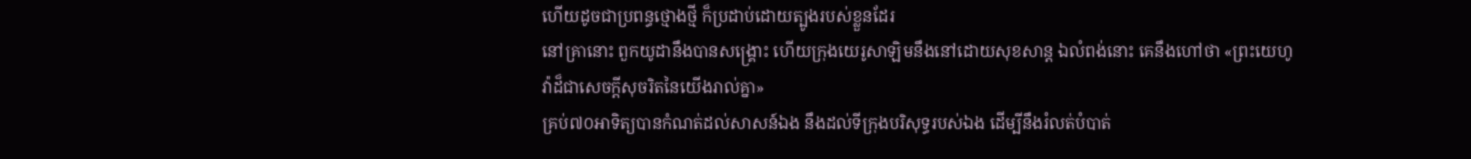ហើយដូចជាប្រពន្ធថ្មោងថ្មី ក៏ប្រដាប់ដោយត្បូងរបស់ខ្លួនដែរ
នៅគ្រានោះ ពួកយូដានឹងបានសង្គ្រោះ ហើយក្រុងយេរូសាឡិមនឹងនៅដោយសុខសាន្ត ឯលំពង់នោះ គេនឹងហៅថា «ព្រះយេហូវ៉ាដ៏ជាសេចក្ដីសុចរិតនៃយើងរាល់គ្នា»
គ្រប់៧០អាទិត្យបានកំណត់ដល់សាសន៍ឯង នឹងដល់ទីក្រុងបរិសុទ្ធរបស់ឯង ដើម្បីនឹងរំលត់បំបាត់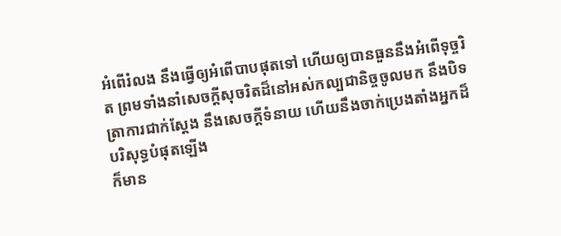អំពើរំលង នឹងធ្វើឲ្យអំពើបាបផុតទៅ ហើយឲ្យបានធួននឹងអំពើទុច្ចរិត ព្រមទាំងនាំសេចក្ដីសុចរិតដ៏នៅអស់កល្បជានិច្ចចូលមក នឹងបិទត្រាការជាក់ស្តែង នឹងសេចក្ដីទំនាយ ហើយនឹងចាក់ប្រេងតាំងអ្នកដ៏បរិសុទ្ធបំផុតឡើង
ក៏មាន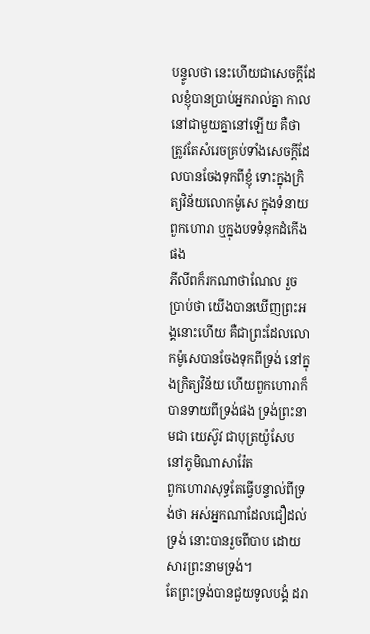បន្ទូលថា នេះហើយជាសេចក្ដីដែលខ្ញុំបានប្រាប់អ្នករាល់គ្នា កាលនៅជាមួយគ្នានៅឡើយ គឺថា ត្រូវតែសំរេចគ្រប់ទាំងសេចក្ដីដែលបានចែងទុកពីខ្ញុំ ទោះក្នុងក្រិត្យវិន័យលោកម៉ូសេ ក្នុងទំនាយពួកហោរា ឬក្នុងបទទំនុកដំកើងផង
ភីលីពក៏រកណាថាណែល រួចប្រាប់ថា យើងបានឃើញព្រះអង្គនោះហើយ គឺជាព្រះដែលលោកម៉ូសេបានចែងទុកពីទ្រង់ នៅក្នុងក្រិត្យវិន័យ ហើយពួកហោរាក៏បានទាយពីទ្រង់ផង ទ្រង់ព្រះនាមជា យេស៊ូវ ជាបុត្រយ៉ូសែប នៅភូមិណាសារ៉ែត
ពួកហោរាសុទ្ធតែធ្វើបន្ទាល់ពីទ្រង់ថា អស់អ្នកណាដែលជឿដល់ទ្រង់ នោះបានរួចពីបាប ដោយសារព្រះនាមទ្រង់។
តែព្រះទ្រង់បានជួយទូលបង្គំ ដរា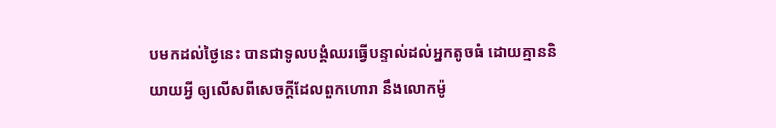បមកដល់ថ្ងៃនេះ បានជាទូលបង្គំឈរធ្វើបន្ទាល់ដល់អ្នកតូចធំ ដោយគ្មាននិយាយអ្វី ឲ្យលើសពីសេចក្ដីដែលពួកហោរា នឹងលោកម៉ូ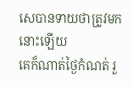សេបានទាយថាត្រូវមកនោះឡើយ
គេក៏ណាត់ថ្ងៃកំណត់ រួ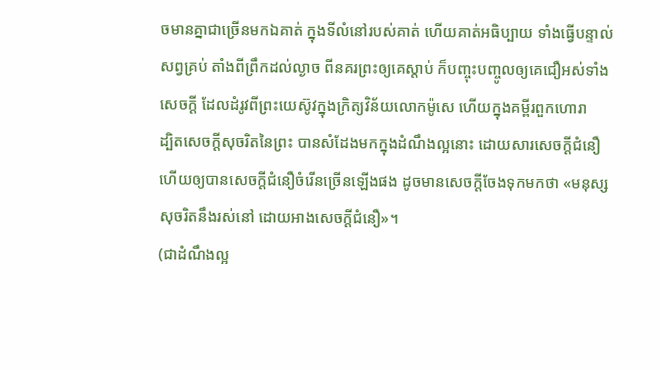ចមានគ្នាជាច្រើនមកឯគាត់ ក្នុងទីលំនៅរបស់គាត់ ហើយគាត់អធិប្បាយ ទាំងធ្វើបន្ទាល់សព្វគ្រប់ តាំងពីព្រឹកដល់ល្ងាច ពីនគរព្រះឲ្យគេស្តាប់ ក៏បញ្ចុះបញ្ចូលឲ្យគេជឿអស់ទាំងសេចក្ដី ដែលដំរូវពីព្រះយេស៊ូវក្នុងក្រិត្យវិន័យលោកម៉ូសេ ហើយក្នុងគម្ពីរពួកហោរា
ដ្បិតសេចក្ដីសុចរិតនៃព្រះ បានសំដែងមកក្នុងដំណឹងល្អនោះ ដោយសារសេចក្ដីជំនឿ ហើយឲ្យបានសេចក្ដីជំនឿចំរើនច្រើនឡើងផង ដូចមានសេចក្ដីចែងទុកមកថា «មនុស្សសុចរិតនឹងរស់នៅ ដោយអាងសេចក្ដីជំនឿ»។
(ជាដំណឹងល្អ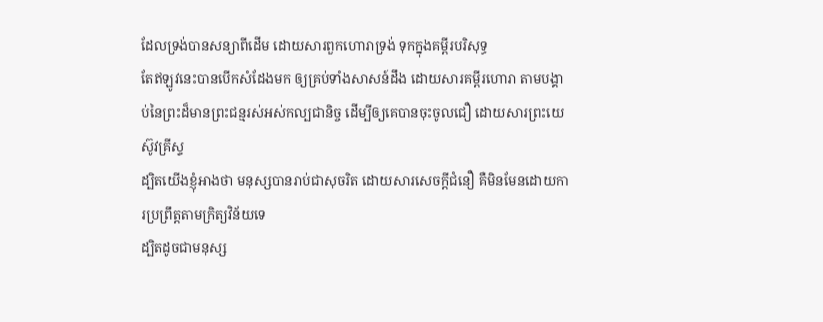ដែលទ្រង់បានសន្យាពីដើម ដោយសារពួកហោរាទ្រង់ ទុកក្នុងគម្ពីរបរិសុទ្ធ
តែឥឡូវនេះបានបើកសំដែងមក ឲ្យគ្រប់ទាំងសាសន៍ដឹង ដោយសារគម្ពីរហោរា តាមបង្គាប់នៃព្រះដ៏មានព្រះជន្មរស់អស់កល្បជានិច្ច ដើម្បីឲ្យគេបានចុះចូលជឿ ដោយសារព្រះយេស៊ូវគ្រីស្ទ
ដ្បិតយើងខ្ញុំអាងថា មនុស្សបានរាប់ជាសុចរិត ដោយសារសេចក្ដីជំនឿ គឺមិនមែនដោយការប្រព្រឹត្តតាមក្រិត្យវិន័យទេ
ដ្បិតដូចជាមនុស្ស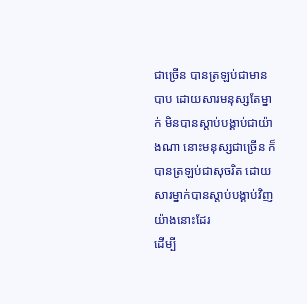ជាច្រើន បានត្រឡប់ជាមានបាប ដោយសារមនុស្សតែម្នាក់ មិនបានស្តាប់បង្គាប់ជាយ៉ាងណា នោះមនុស្សជាច្រើន ក៏បានត្រឡប់ជាសុចរិត ដោយសារម្នាក់បានស្តាប់បង្គាប់វិញយ៉ាងនោះដែរ
ដើម្បី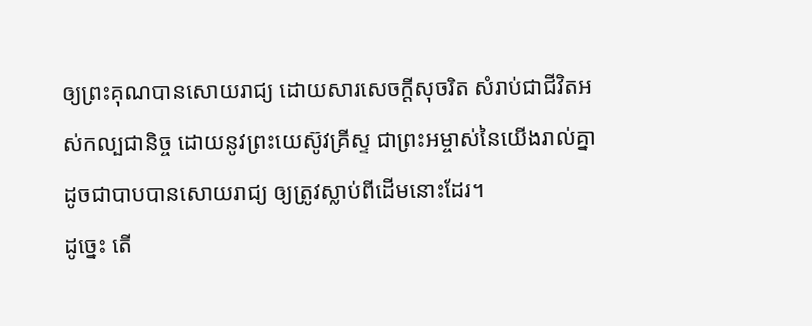ឲ្យព្រះគុណបានសោយរាជ្យ ដោយសារសេចក្ដីសុចរិត សំរាប់ជាជីវិតអស់កល្បជានិច្ច ដោយនូវព្រះយេស៊ូវគ្រីស្ទ ជាព្រះអម្ចាស់នៃយើងរាល់គ្នា ដូចជាបាបបានសោយរាជ្យ ឲ្យត្រូវស្លាប់ពីដើមនោះដែរ។
ដូច្នេះ តើ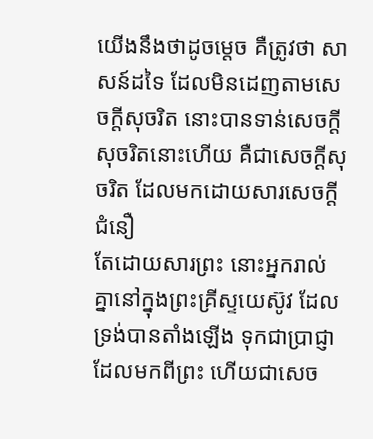យើងនឹងថាដូចម្តេច គឺត្រូវថា សាសន៍ដទៃ ដែលមិនដេញតាមសេចក្ដីសុចរិត នោះបានទាន់សេចក្ដីសុចរិតនោះហើយ គឺជាសេចក្ដីសុចរិត ដែលមកដោយសារសេចក្ដីជំនឿ
តែដោយសារព្រះ នោះអ្នករាល់គ្នានៅក្នុងព្រះគ្រីស្ទយេស៊ូវ ដែលទ្រង់បានតាំងឡើង ទុកជាប្រាជ្ញាដែលមកពីព្រះ ហើយជាសេច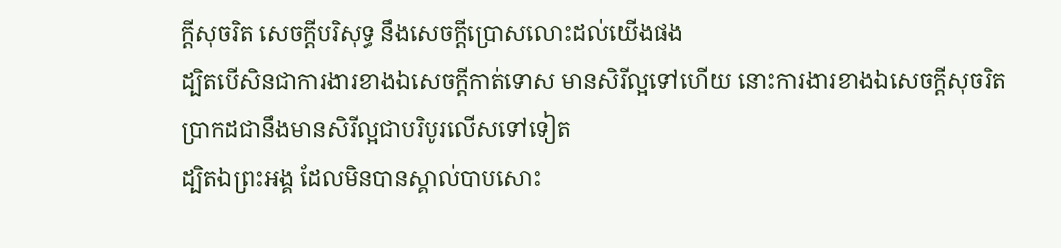ក្ដីសុចរិត សេចក្ដីបរិសុទ្ធ នឹងសេចក្ដីប្រោសលោះដល់យើងផង
ដ្បិតបើសិនជាការងារខាងឯសេចក្ដីកាត់ទោស មានសិរីល្អទៅហើយ នោះការងារខាងឯសេចក្ដីសុចរិត ប្រាកដជានឹងមានសិរីល្អជាបរិបូរលើសទៅទៀត
ដ្បិតឯព្រះអង្គ ដែលមិនបានស្គាល់បាបសោះ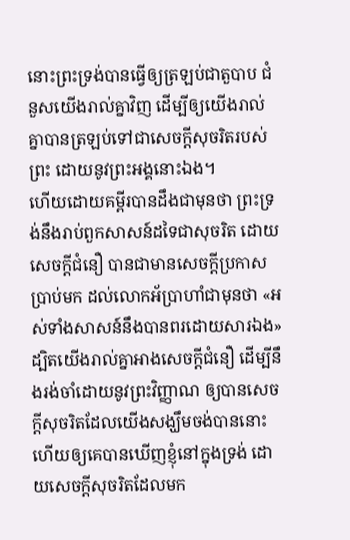នោះព្រះទ្រង់បានធ្វើឲ្យត្រឡប់ជាតួបាប ជំនួសយើងរាល់គ្នាវិញ ដើម្បីឲ្យយើងរាល់គ្នាបានត្រឡប់ទៅជាសេចក្ដីសុចរិតរបស់ព្រះ ដោយនូវព្រះអង្គនោះឯង។
ហើយដោយគម្ពីរបានដឹងជាមុនថា ព្រះទ្រង់នឹងរាប់ពួកសាសន៍ដទៃជាសុចរិត ដោយសេចក្ដីជំនឿ បានជាមានសេចក្ដីប្រកាសប្រាប់មក ដល់លោកអ័ប្រាហាំជាមុនថា «អស់ទាំងសាសន៍នឹងបានពរដោយសារឯង»
ដ្បិតយើងរាល់គ្នាអាងសេចក្ដីជំនឿ ដើម្បីនឹងរង់ចាំដោយនូវព្រះវិញ្ញាណ ឲ្យបានសេចក្ដីសុចរិតដែលយើងសង្ឃឹមចង់បាននោះ
ហើយឲ្យគេបានឃើញខ្ញុំនៅក្នុងទ្រង់ ដោយសេចក្ដីសុចរិតដែលមក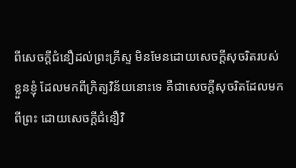ពីសេចក្ដីជំនឿដល់ព្រះគ្រីស្ទ មិនមែនដោយសេចក្ដីសុចរិតរបស់ខ្លួនខ្ញុំ ដែលមកពីក្រិត្យវិន័យនោះទេ គឺជាសេចក្ដីសុចរិតដែលមកពីព្រះ ដោយសេចក្ដីជំនឿវិ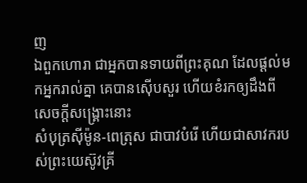ញ
ឯពួកហោរា ជាអ្នកបានទាយពីព្រះគុណ ដែលផ្តល់មកអ្នករាល់គ្នា គេបានស៊ើបសួរ ហើយខំរកឲ្យដឹងពីសេចក្ដីសង្គ្រោះនោះ
សំបុត្រស៊ីម៉ូន-ពេត្រុស ជាបាវបំរើ ហើយជាសាវករបស់ព្រះយេស៊ូវគ្រី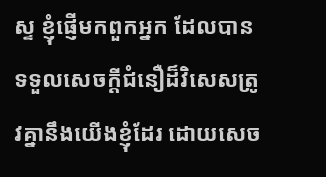ស្ទ ខ្ញុំផ្ញើមកពួកអ្នក ដែលបានទទួលសេចក្ដីជំនឿដ៏វិសេសត្រូវគ្នានឹងយើងខ្ញុំដែរ ដោយសេច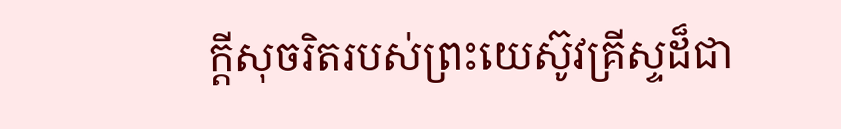ក្ដីសុចរិតរបស់ព្រះយេស៊ូវគ្រីស្ទដ៏ជា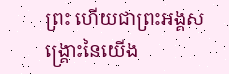ព្រះ ហើយជាព្រះអង្គសង្គ្រោះនៃយើង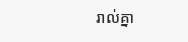រាល់គ្នា